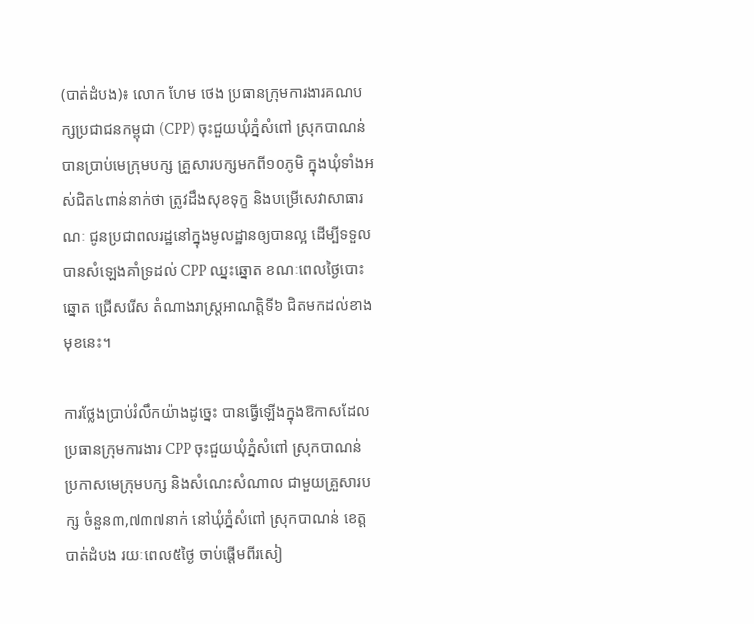(បាត់ដំបង)៖ លោក ហែម ថេង ប្រធានក្រុមការងារគណបក្សប្រជាជនកម្ពុជា (CPP) ចុះជួយឃុំភ្នំសំពៅ ស្រុកបាណន់ បានប្រាប់មេក្រុមបក្ស គ្រួសារបក្សមកពី១០ភូមិ ក្នុងឃុំទាំងអស់ជិត៤ពាន់នាក់ថា ត្រូវដឹងសុខទុក្ខ និងបម្រើសេវាសាធារណៈ ជូនប្រជាពលរដ្ឋនៅក្នុងមូលដ្ឋានឲ្យបានល្អ ដើម្បីទទួលបានសំឡេងគាំទ្រដល់ CPP ឈ្នះឆ្នោត ខណៈពេលថ្ងៃបោះឆ្នោត ជ្រើសរើស តំណាងរាស្រ្តអាណត្តិទី៦ ជិតមកដល់ខាងមុខនេះ។

ការថ្លែងប្រាប់រំលឹកយ៉ាងដូច្នេះ បានធ្វើឡើងក្នុងឱកាសដែល ប្រធានក្រុមការងារ CPP ចុះជួយឃុំភ្នំសំពៅ ស្រុកបាណន់ ប្រកាសមេក្រុមបក្ស និងសំណេះសំណាល ជាមួយគ្រួសារបក្ស ចំនួន៣,៧៣៧នាក់ នៅឃុំភ្នំសំពៅ ស្រុកបាណន់ ខេត្តបាត់ដំបង រយៈពេល៥ថ្ងៃ ចាប់ផ្តើមពីរសៀ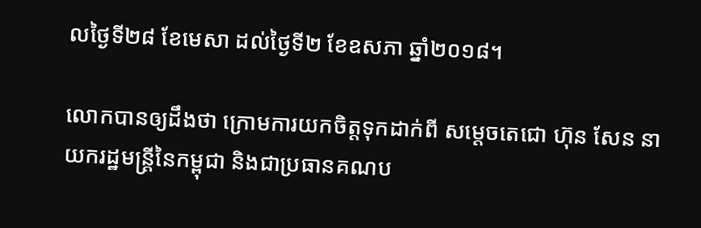លថ្ងៃទី២៨ ខែមេសា ដល់ថ្ងៃទី២ ខែឧសភា ឆ្នាំ២០១៨។

លោកបានឲ្យដឹងថា ក្រោមការយកចិត្តទុកដាក់ពី សម្តេចតេជោ ហ៊ុន សែន នាយករដ្ឋមន្រ្តីនៃកម្ពុជា និងជាប្រធានគណប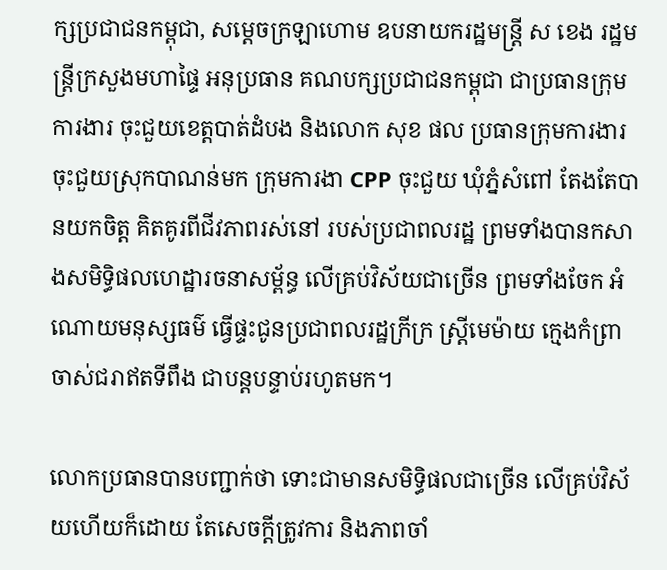ក្សប្រជាជនកម្ពុជា, សម្តេចក្រឡាហោម ឧបនាយករដ្ឋមន្រ្តី ស ខេង រដ្ឋមន្រ្តីក្រសួងមហាផ្ទៃ អនុប្រធាន គណបក្សប្រជាជនកម្ពុជា ជាប្រធានក្រុមការងារ ចុះជួយខេត្តបាត់ដំបង និងលោក សុខ ផល ប្រធានក្រុមការងារ ចុះជួយស្រុកបាណន់មក ក្រុមការងា CPP ចុះជួយ ឃុំភ្នំសំពៅ តែងតែបានយកចិត្ត គិតគូរពីជីវភាពរស់នៅ របស់ប្រជាពលរដ្ឋ ព្រមទាំងបានកសាងសមិទ្ធិផលហេដ្ឋារចនាសម្ព័ន្ធ លើគ្រប់វិស័យជាច្រើន ព្រមទាំងចែក អំណោយមនុស្សធម៌ ធ្វើផ្ទះជូនប្រជាពលរដ្ឋក្រីក្រ ស្រ្តីមេម៉ាយ ក្មេងកំព្រា ចាស់ជរាឥតទីពឹង ជាបន្តបន្ទាប់រហូតមក។

លោកប្រធានបានបញ្ជាក់ថា ទោះជាមានសមិទ្ធិផលជាច្រើន លើគ្រប់វិស័យហើយក៏ដោយ តែសេចក្តីត្រូវការ និងភាពចាំ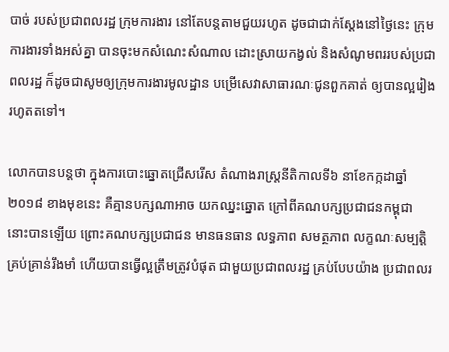បាច់ របស់ប្រជាពលរដ្ឋ ក្រុមការងារ នៅតែបន្តតាមជួយរហូត ដូចជាជាក់ស្តែងនៅថ្ងៃនេះ ក្រុមការងារទាំងអស់គ្នា បានចុះមកសំណេះសំណាល ដោះស្រាយកង្វល់ និងសំណូមពររបស់ប្រជាពលរដ្ឋ ក៏ដូចជាសូមឲ្យក្រុមការងារមូលដ្ឋាន បម្រើសេវាសាធារណៈជូនពួកគាត់ ឲ្យបានល្អរៀងរហូតតទៅ។

លោកបានបន្តថា ក្នុងការបោះឆ្នោតជ្រើសរើស តំណាងរាស្រ្តនីតិកាលទី៦ នាខែកក្កដាឆ្នាំ២០១៨ ខាងមុខនេះ គឺគ្មានបក្សណាអាច យកឈ្នះឆ្នោត ក្រៅពីគណបក្សប្រជាជនកម្ពុជា នោះបានឡើយ ព្រោះគណបក្សប្រជាជន មានធនធាន លទ្ធភាព សមត្ថភាព លក្ខណៈសម្បត្តិ គ្រប់គ្រាន់រឹងមាំ ហើយបានធ្វើល្អត្រឹមត្រូវបំផុត ជាមួយប្រជាពលរដ្ឋ គ្រប់បែបយ៉ាង ប្រជាពលរ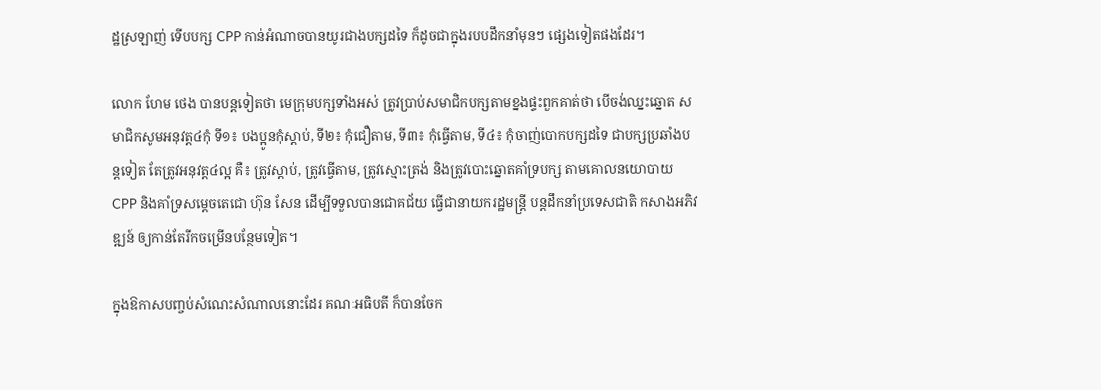ដ្ឋស្រឡាញ់ ទើបបក្ស CPP កាន់អំណាចបានយូរជាងបក្សដទៃ ក៏ដូចជាក្នុងរបបដឹកនាំមុនៗ ផ្សេងទៀតផងដែរ។

លោក ហែម ថេង បានបន្តទៀតថា មេក្រុមបក្សទាំងអស់ ត្រូវប្រាប់សមាជិកបក្សតាមខ្នងផ្ទះពួកគាត់ថា បើចង់ឈ្នះឆ្នោត សមាជិកសូមអនុវត្ត៤កុំ ទី១៖ បងប្អូនកុំស្តាប់, ទី២៖ កុំជឿតាម, ទី៣៖ កុំធ្វើតាម, ទី៤៖ កុំចាញ់បោកបក្សដទៃ ជាបក្សប្រឆាំងបន្តទៀត តែត្រូវអនុវត្ត៤ល្អ គឺ៖ ត្រូវស្តាប់, ត្រូវធ្វើតាម, ត្រូវស្មោះត្រង់ និងត្រូវបោះឆ្នោតគាំទ្របក្ស តាមគោលនយោបាយ CPP និងគាំទ្រសម្តេចតេជោ ហ៊ុន សែន ដើម្បីទទួលបានជោគជ័យ ធ្វើជានាយករដ្ឋមន្រ្តី បន្តដឹកនាំប្រទេសជាតិ កសាងអភិវឌ្ឍន៍ ឲ្យកាន់តែរីកចម្រើនបន្ថែមទៀត។

ក្នុងឱកាសបញ្ចប់សំណេះសំណាលនោះដែរ គណៈអធិបតី ក៏បានចែក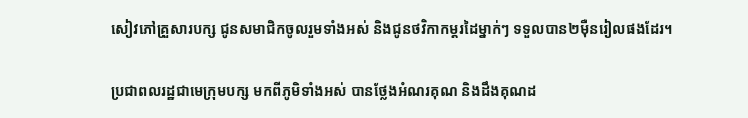សៀវភៅគ្រួសារបក្ស ជូនសមាជិកចូលរួមទាំងអស់ និងជូនថវិកាកម្តរដៃម្នាក់ៗ ទទួលបាន២ម៉ឺនរៀលផងដែរ។

ប្រជាពលរដ្ឋជាមេក្រុមបក្ស មកពីភូមិទាំងអស់ បានថ្លែងអំណរគុណ និងដឹងគុណដ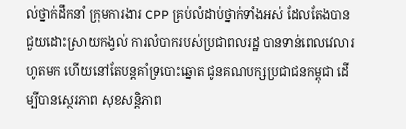ល់ថ្នាក់ដឹកនាំ ក្រុមការងារ CPP គ្រប់លំដាប់ថ្នាក់ទាំងអស់ ដែលតែងបានជួយដោះស្រាយកង្វល់ ការលំបាករបស់ប្រជាពលរដ្ឋ បានទាន់ពេលវេលារហូតមក ហើយនៅតែបន្តគាំទ្របោះឆ្នោត ជូនគណបក្សប្រជាជនកម្ពុជា ដើម្បីបានស្ថេរភាព សុខសន្តិភាព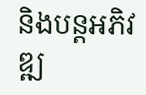និងបន្តអភិវឌ្ឍ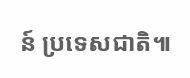ន៍ ប្រទេសជាតិ៕